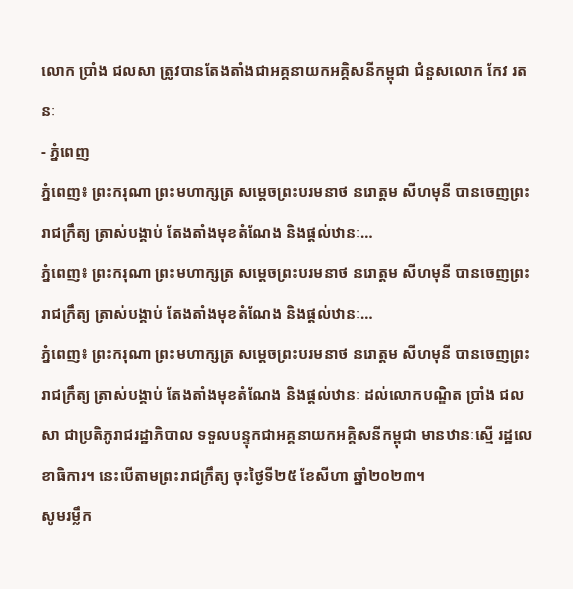លោក ប្រាំង ជលសា ត្រូវបានតែងតាំងជាអគ្គនាយកអគ្គិសនីកម្ពុជា ជំនួសលោក កែវ រតនៈ
- ភ្នំពេញ
ភ្នំពេញ៖ ព្រះករុណា ព្រះមហាក្សត្រ សម្តេចព្រះបរមនាថ នរោត្តម សីហមុនី បានចេញព្រះរាជក្រឹត្យ ត្រាស់បង្គាប់ តែងតាំងមុខតំណែង និងផ្តល់ឋានៈ…
ភ្នំពេញ៖ ព្រះករុណា ព្រះមហាក្សត្រ សម្តេចព្រះបរមនាថ នរោត្តម សីហមុនី បានចេញព្រះរាជក្រឹត្យ ត្រាស់បង្គាប់ តែងតាំងមុខតំណែង និងផ្តល់ឋានៈ…
ភ្នំពេញ៖ ព្រះករុណា ព្រះមហាក្សត្រ សម្តេចព្រះបរមនាថ នរោត្តម សីហមុនី បានចេញព្រះរាជក្រឹត្យ ត្រាស់បង្គាប់ តែងតាំងមុខតំណែង និងផ្តល់ឋានៈ ដល់លោកបណ្ឌិត ប្រាំង ជលសា ជាប្រតិភូរាជរដ្ឋាភិបាល ទទួលបន្ទុកជាអគ្គនាយកអគ្គិសនីកម្ពុជា មានឋានៈស្មើ រដ្ឋលេខាធិការ។ នេះបើតាមព្រះរាជក្រឹត្យ ចុះថ្ងៃទី២៥ ខែសីហា ឆ្នាំ២០២៣។
សូមរម្លឹក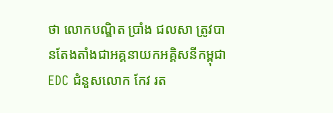ថា លោកបណ្ឌិត ប្រាំង ជលសា ត្រូវបានតែងតាំងជាអគ្គនាយកអគ្គិសនីកម្ពុជា EDC ជំនួសលោក កែវ រត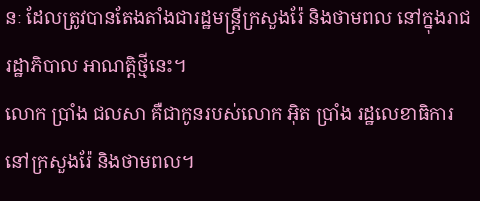នៈ ដែលត្រូវបានតែងតាំងជារដ្ឋមន្ត្រីក្រសួងរ៉ែ និងថាមពល នៅក្នុងរាជរដ្ឋាភិបាល អាណត្តិថ្មីនេះ។
លោក ប្រាំង ជលសា គឺជាកូនរបស់លោក អ៊ិត ប្រាំង រដ្ឋលេខាធិការនៅក្រសួងរ៉ែ និងថាមពល។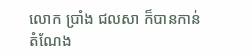លោក ប្រាំង ជលសា ក៏បានកាន់តំណែង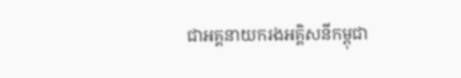ជាអគ្គនាយករងអគ្គិសនីកម្ពុជា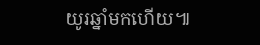យូរឆ្នាំមកហើយ៕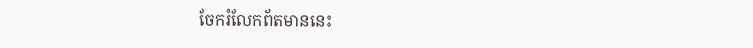ចែករំលែកព័តមាននេះ